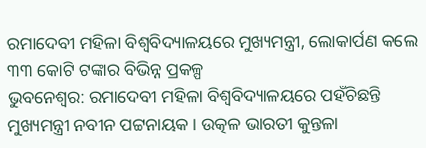ରମାଦେବୀ ମହିଳା ବିଶ୍ୱବିଦ୍ୟାଳୟରେ ମୁଖ୍ୟମନ୍ତ୍ରୀ, ଲୋକାର୍ପଣ କଲେ ୩୩ କୋଟି ଟଙ୍କାର ବିଭିନ୍ନ ପ୍ରକଳ୍ପ
ଭୁବନେଶ୍ୱର: ରମାଦେବୀ ମହିଳା ବିଶ୍ୱବିଦ୍ୟାଳୟରେ ପହଁଚିଛନ୍ତି ମୁଖ୍ୟମନ୍ତ୍ରୀ ନବୀନ ପଟ୍ଟନାୟକ । ଉତ୍କଳ ଭାରତୀ କୁନ୍ତଳା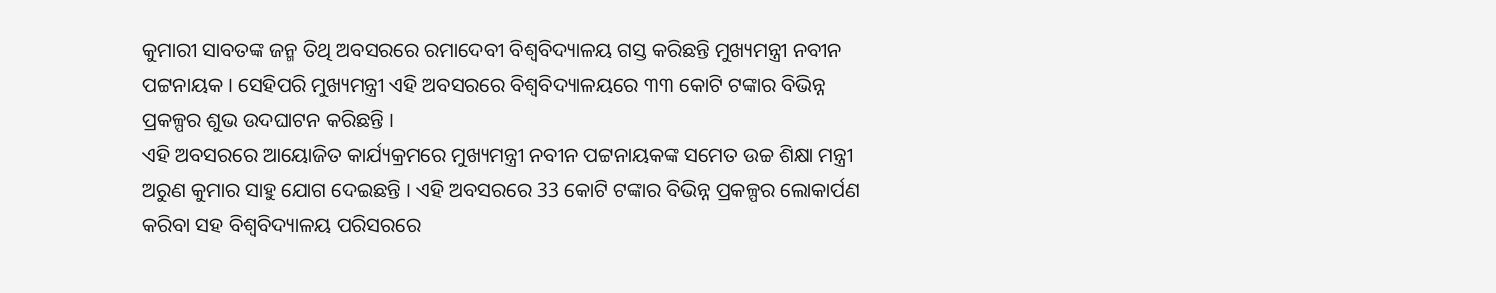କୁମାରୀ ସାବତଙ୍କ ଜନ୍ମ ତିଥି ଅବସରରେ ରମାଦେବୀ ବିଶ୍ୱବିଦ୍ୟାଳୟ ଗସ୍ତ କରିଛନ୍ତି ମୁଖ୍ୟମନ୍ତ୍ରୀ ନବୀନ ପଟ୍ଟନାୟକ । ସେହିପରି ମୁଖ୍ୟମନ୍ତ୍ରୀ ଏହି ଅବସରରେ ବିଶ୍ୱବିଦ୍ୟାଳୟରେ ୩୩ କୋଟି ଟଙ୍କାର ବିଭିନ୍ନ ପ୍ରକଳ୍ପର ଶୁଭ ଉଦଘାଟନ କରିଛନ୍ତି ।
ଏହି ଅବସରରେ ଆୟୋଜିତ କାର୍ଯ୍ୟକ୍ରମରେ ମୁଖ୍ୟମନ୍ତ୍ରୀ ନବୀନ ପଟ୍ଟନାୟକଙ୍କ ସମେତ ଉଚ୍ଚ ଶିକ୍ଷା ମନ୍ତ୍ରୀ ଅରୁଣ କୁମାର ସାହୁ ଯୋଗ ଦେଇଛନ୍ତି । ଏହି ଅବସରରେ 33 କୋଟି ଟଙ୍କାର ବିଭିନ୍ନ ପ୍ରକଳ୍ପର ଲୋକାର୍ପଣ କରିବା ସହ ବିଶ୍ୱବିଦ୍ୟାଳୟ ପରିସରରେ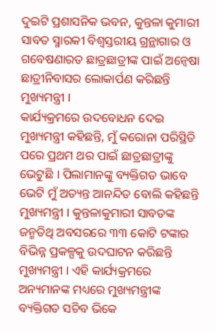ଦୁଇଟି ପ୍ରଶାସନିକ ଭବନ, କୁନ୍ତଳା କୁମାରୀ ସାବତ ସ୍ମାରକୀ ବିଶ୍ବସ୍ତରୀୟ ଗ୍ରନ୍ଥାଗାର ଓ ଗବେଷଣାରତ ଛାତ୍ରଛାତ୍ରୀଙ୍କ ପାଇଁ ଅନ୍ବେଷା ଛାତ୍ରୀନିବାସର ଲୋକାର୍ପଣ କରିଛନ୍ତି ମୁଖ୍ୟମନ୍ତ୍ରୀ ।
କାର୍ଯ୍ୟକ୍ରମରେ ଉଦବୋଧନ ଦେଇ ମୁଖ୍ୟମନ୍ତ୍ରୀ କହିଛନ୍ତି, ମୁଁ କରୋନା ପରିସ୍ଥିତି ପରେ ପ୍ରଥମ ଥର ପାଇଁ ଛାତ୍ରଛାତ୍ରୀଙ୍କୁ ଭେଟୁଛି । ପିଲାମାନଙ୍କୁ ବ୍ୟକ୍ତିଗତ ଭାବେ ଭେଟି ମୁଁ ଅତ୍ୟନ୍ତ ଆନନ୍ଦିତ ବୋଲି କହିଛନ୍ତି ମୁଖ୍ୟମନ୍ତ୍ରୀ । କୁନ୍ତଳାକୁମାରୀ ସାବତଙ୍କ ଜନ୍ମତିଥି ଅବସରରେ ୩୩ କୋଟି ଟଙ୍କାର ବିଭିନ୍ନ ପ୍ରକଳ୍ପକୁ ଉଦଘାଟନ କରିଛନ୍ତି ମୁଖ୍ୟମନ୍ତ୍ରୀ । ଏହି କାର୍ଯ୍ୟକ୍ରମରେ ଅନ୍ୟମାନଙ୍କ ମଧ୍ୟରେ ମୁଖ୍ୟମନ୍ତ୍ରୀଙ୍କ ବ୍ୟକ୍ତିଗତ ସଚିବ ଭିକେ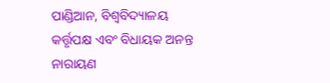ପାଣ୍ଡିଆନ, ବିଶ୍ୱବିଦ୍ୟାଳୟ କର୍ତ୍ତୃପକ୍ଷ ଏବଂ ବିଧାୟକ ଅନନ୍ତ ନାରାୟଣ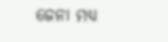ଜେନା ମଧ୍ୟ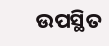ଉପସ୍ଥିତ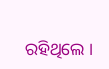ରହିଥିଲେ ।